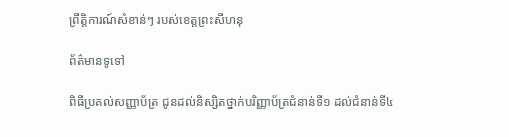ព្រឹត្តិការណ៍សំខាន់ៗ របស់ខេត្តព្រះសីហនុ

ព័ត៌មានទូទៅ

ពិធីប្រគល់សញ្ញាប័ត្រ ជូនដល់និស្សិតថ្នាក់បរិញ្ញាប័ត្រជំនាន់ទី១ ដល់ជំនាន់ទី៤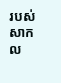របស់សាកល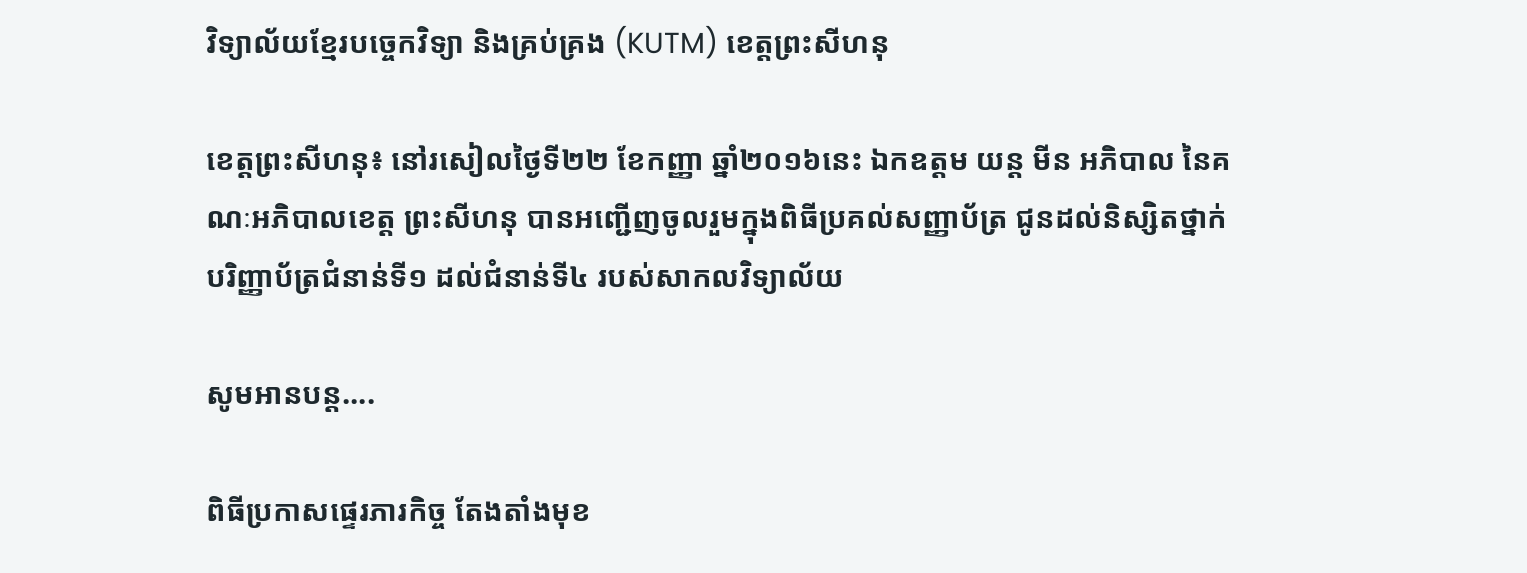វិទ្យាល័យខ្មែរបច្ចេកវិទ្យា និងគ្រប់គ្រង (KUTM) ខេត្តព្រះសីហនុ

ខេត្តព្រះសីហនុ៖ នៅរសៀលថ្ងៃទី២២ ខែកញ្ញា ឆ្នាំ២០១៦នេះ ឯកឧត្តម យន្ត មីន អភិបាល នៃគណៈអភិបាលខេត្ត ព្រះសីហនុ បានអញ្ជើញចូលរួមក្នុងពិធីប្រគល់សញ្ញាប័ត្រ ជូនដល់និស្សិតថ្នាក់បរិញ្ញាប័ត្រជំនាន់ទី១ ដល់ជំនាន់ទី៤ របស់សាកលវិទ្យាល័យ

សូមអានបន្ត....

ពិធីប្រកាសផ្ទេរភារកិច្ច តែងតាំងមុខ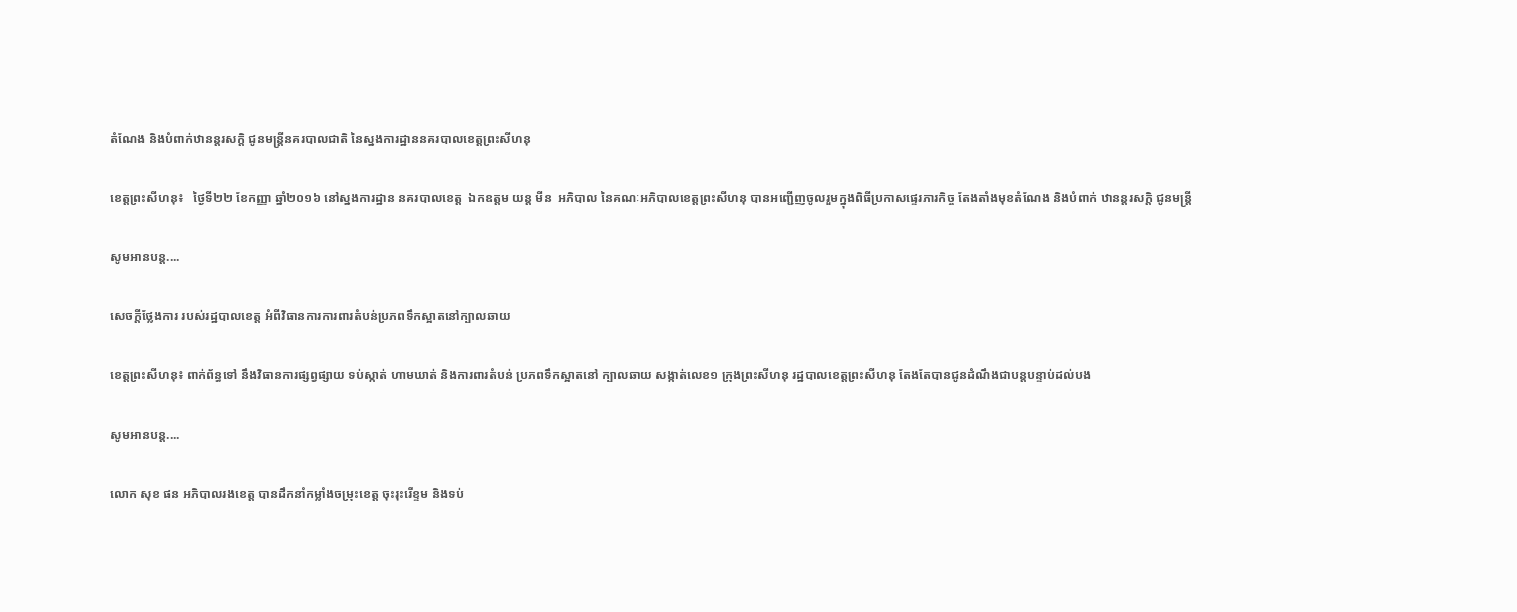តំណែង និងបំពាក់ឋានន្តរសក្ដិ ជូនមន្រ្តីនគរបាលជាតិ នៃស្នងការដ្ឋាននគរបាលខេត្តព្រះសីហនុ

ខេត្តព្រះសីហនុ៖   ថ្ងៃទី២២ ខែកញ្ញា ឆ្នាំ២០១៦ នៅស្នងការដ្ឋាន នគរបាលខេត្ត  ឯកឧត្តម យន្ត មីន  អភិបាល នៃគណៈអភិបាលខេត្តព្រះសីហនុ បានអញ្ជើញចូលរួមក្នុងពិធីប្រកាសផ្ទេរភារកិច្ច តែងតាំងមុខតំណែង និងបំពាក់ ឋានន្តរសក្ដិ ជូនមន្រ្តី

សូមអានបន្ត....

សេចក្តីថ្លែងការ របស់រដ្ឋបាលខេត្ត អំពីវិធានការការពារតំបន់ប្រភពទឹកស្អាតនៅក្បាលឆាយ

ខេត្តព្រះសីហនុ៖ ពាក់ព័ន្ធទៅ នឹងវិធានការផ្សព្វផ្សាយ ទប់ស្កាត់ ហាមឃាត់ និងការពារតំបន់ ប្រភពទឹកស្អាតនៅ ក្បាលឆាយ សង្កាត់លេខ១ ក្រុងព្រះសីហនុ រដ្ឋបាលខេត្តព្រះសីហនុ តែងតែបានជូនដំណឹងជាបន្តបន្ទាប់ដល់បង

សូមអានបន្ត....

លោក សុខ ផន អភិបាលរងខេត្ត បានដឹកនាំកម្លាំងចម្រុះខេត្ត ចុះរុះរើខ្ទម និងទប់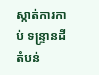ស្កាត់ការកាប់ ទន្ទ្រានដីតំបន់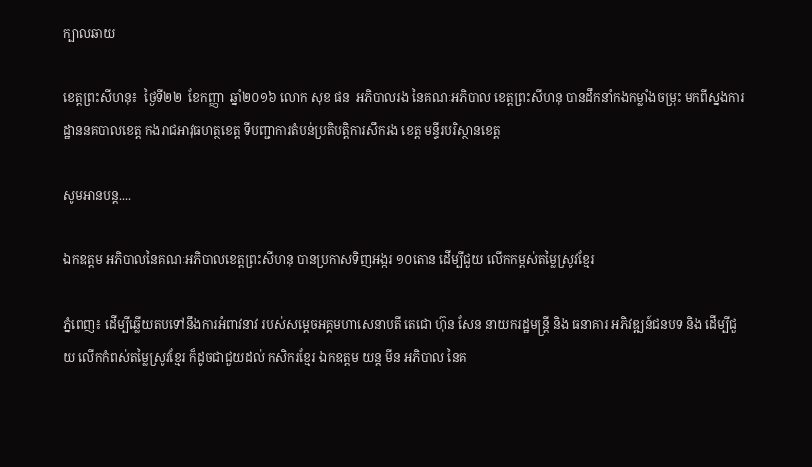ក្បាលឆាយ

ខេត្តព្រះសីហនុ៖  ថ្ងៃទី២២  ខែកញ្ញា  ឆ្នាំ២០១៦ លោក សុខ ផន  អភិបាលរង នៃគណៈអភិបាល ខេត្តព្រះសីហនុ បានដឹកនាំកងកម្លាំងចម្រុះ មកពីស្នងការដ្ឋាននគបាលខេត្ត កងរាជអាវុធហត្ថខេត្ត ទីបញ្ជាការតំបន់ប្រតិបត្តិការសឹករង ខេត្ត មន្ទីរបរិស្ថានខេត្ត

សូមអានបន្ត....

ឯកឧត្តម អភិបាលនៃគណៈអភិបាលខេត្តព្រះសីហនុ បានប្រកាសទិញអង្ករ ១០តោន ដើម្បីជួយ លើកកម្ពស់តម្លៃស្រូវខ្មែរ

ភ្នំពេញ៖ ដើម្បីឆ្លើយតបទៅនឹងការអំពាវនាវ របស់សម្តេចអគ្គមហាសេនាបតី តេជោ ហ៊ុន សែន នាយករដ្ឋមន្ត្រី និង ធនាគារ អភិវឌ្ឍន៍ជនបទ និង ដើម្បីជួយ លើកកំពស់តម្លៃស្រូវខ្មែរ ក៏ដូចជាជួយដល់ កសិករខ្មែរ ឯកឧត្តម យន្ត មីន អភិបាល នៃគ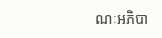ណៈអភិបា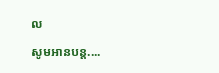ល

សូមអានបន្ត....